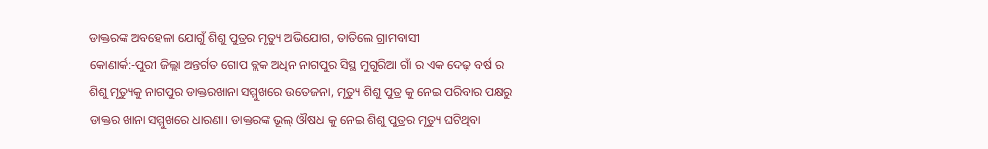ଡାକ୍ତରଙ୍କ ଅବହେଳା ଯୋଗୁଁ ଶିଶୁ ପୁତ୍ରର ମୃତ୍ୟୁ ଅଭିଯୋଗ, ତାତିଲେ ଗ୍ରାମବାସୀ
କୋଣାର୍କ:-ପୁରୀ ଜିଲ୍ଲା ଅନ୍ତର୍ଗତ ଗୋପ ବ୍ଲକ ଅଧିନ ନାଗପୁର ସିସ୍ଥ ମୁଗୁରିଆ ଗାଁ ର ଏକ ଦେଢ଼ ବର୍ଷ ର ଶିଶୁ ମୃତ୍ୟୁକୁ ନାଗପୁର ଡାକ୍ତରଖାନା ସମ୍ମୁଖରେ ଉତେଜନା, ମୃତ୍ୟୁ ଶିଶୁ ପୁତ୍ର କୁ ନେଇ ପରିବାର ପକ୍ଷରୁ ଡାକ୍ତର ଖାନା ସମ୍ମୁଖରେ ଧାରଣା। ଡାକ୍ତରଙ୍କ ଭୂଲ୍ ଔଷଧ କୁ ନେଇ ଶିଶୁ ପୁତ୍ରର ମୃତ୍ୟୁ ଘଟିଥିବା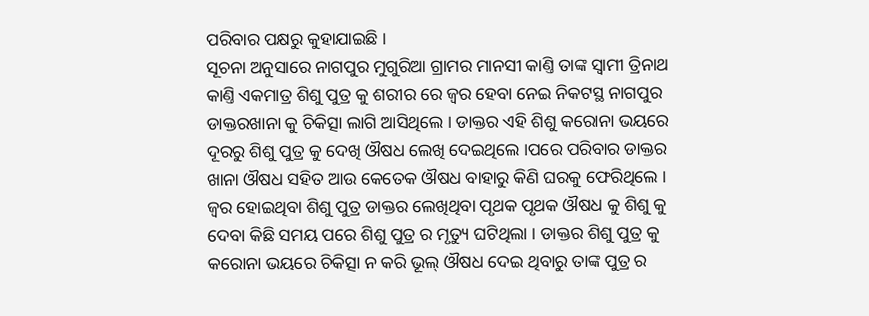ପରିବାର ପକ୍ଷରୁ କୁହାଯାଇଛି ।
ସୂଚନା ଅନୁସାରେ ନାଗପୁର ମୁଗୁରିଆ ଗ୍ରାମର ମାନସୀ କାଣ୍ତି ତାଙ୍କ ସ୍ବାମୀ ତ୍ରିନାଥ କାଣ୍ତି ଏକମାତ୍ର ଶିଶୁ ପୁତ୍ର କୁ ଶରୀର ରେ ଜ୍ବର ହେବା ନେଇ ନିକଟସ୍ଥ ନାଗପୁର ଡାକ୍ତରଖାନା କୁ ଚିକିତ୍ସା ଲାଗି ଆସିଥିଲେ । ଡାକ୍ତର ଏହି ଶିଶୁ କରୋନା ଭୟରେ ଦୂରରୁ ଶିଶୁ ପୁତ୍ର କୁ ଦେଖି ଔଷଧ ଲେଖି ଦେଇଥିଲେ ।ପରେ ପରିବାର ଡାକ୍ତର ଖାନା ଔଷଧ ସହିତ ଆଉ କେତେକ ଔଷଧ ବାହାରୁ କିଣି ଘରକୁ ଫେରିଥିଲେ ।
ଜ୍ବର ହୋଇଥିବା ଶିଶୁ ପୁତ୍ର ଡାକ୍ତର ଲେଖିଥିବା ପୃଥକ ପୃଥକ ଔଷଧ କୁ ଶିଶୁ କୁ ଦେବା କିଛି ସମୟ ପରେ ଶିଶୁ ପୁତ୍ର ର ମୃତ୍ୟୁ ଘଟିଥିଲା । ଡାକ୍ତର ଶିଶୁ ପୁତ୍ର କୁ କରୋନା ଭୟରେ ଚିକିତ୍ସା ନ କରି ଭୂଲ୍ ଔଷଧ ଦେଇ ଥିବାରୁ ତାଙ୍କ ପୁତ୍ର ର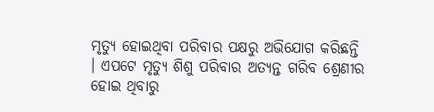ମୃତ୍ୟୁ ହୋଇଥିବା ପରିବାର ପକ୍ଷରୁ ଅଭିଯୋଗ କରିଛନ୍ତି । ଏପଟେ ମୃତ୍ୟୁ ଶିଶୁ ପରିବାର ଅତ୍ୟନ୍ତ ଗରିବ ଶ୍ରେଣୀର ହୋଇ ଥିବାରୁ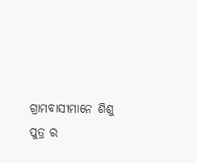ଗ୍ରାମବାସୀମାନେ ଶିଶୁ ପୁତ୍ର ର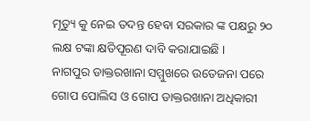ମୃତ୍ୟୁ କୁ ନେଇ ତଦନ୍ତ ହେବା ସରକାର ଙ୍କ ପକ୍ଷରୁ ୨୦ ଲକ୍ଷ ଟଙ୍କା କ୍ଷତିପୂରଣ ଦାବି କରାଯାଇଛି ।
ନାଗପୁର ଡାକ୍ତରଖାନା ସମ୍ମୁଖରେ ଉତେଜନା ପରେ ଗୋପ ପୋଲିସ ଓ ଗୋପ ଡାକ୍ତରଖାନା ଅଧିକାରୀ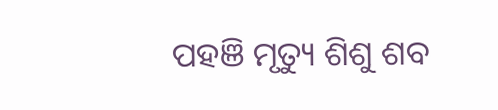ପହଞି ମୃତ୍ୟୁ ଶିଶୁ ଶବ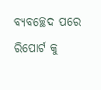ବ୍ୟବଚ୍ଛେଦ ପରେ ରିପୋର୍ଟ କୁ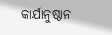କାର୍ଯାନୁଷ୍ଠାନ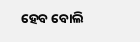ହେବ ବୋଲି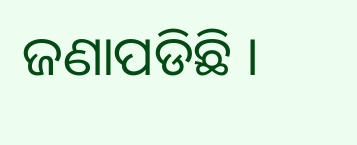ଜଣାପଡିଛି ।